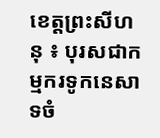ខេត្តព្រះសីហនុ ៖ បុរសជាកម្មករទូកនេសាទចំ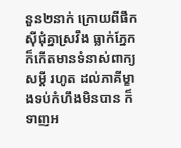នួន២នាក់ ក្រោយពីផឹកស៊ីជុំគ្នាស្រវឹង ធ្លាក់ភ្នែក ក៏កើតមានទំនាស់ពាក្យសម្តី រហូត ដល់ភាគីម្ខាងទប់កំហឹងមិនបាន ក៏ទាញអ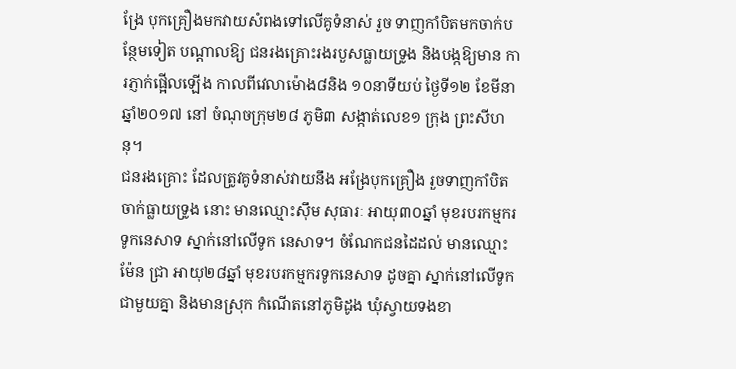ង្រែ បុកគ្រឿងមកវាយសំពងទៅលើគូទំនាស់ រួច ទាញកាំបិតមកចាក់បន្ថែមទៀត បណ្តាលឱ្យ ជនរងគ្រោះរងរបួសធ្លាយទ្រូង និងបង្កឱ្យមាន ការភ្ញាក់ផ្អើលឡើង កាលពីវេលាម៉ោង៨និង ១០នាទីយប់ ថ្ងៃទី១២ ខែមីនា ឆ្នាំ២០១៧ នៅ ចំណុចក្រុម២៨ ភូមិ៣ សង្កាត់លេខ១ ក្រុង ព្រះសីហនុ។
ជនរងគ្រោះ ដែលត្រូវគូទំនាស់វាយនឹង អង្រែបុកគ្រឿង រួចទាញកាំបិតចាក់ធ្លាយទ្រូង នោះ មានឈ្មោះស៊ឹម សុធារៈ អាយុ៣០ឆ្នាំ មុខរបរកម្មករទូកនេសាទ ស្នាក់នៅលើទូក នេសាទ។ ចំណែកជនដៃដល់ មានឈ្មោះម៉ែន ជ្រា អាយុ២៨ឆ្នាំ មុខរបរកម្មករទូកនេសាទ ដូចគ្នា ស្នាក់នៅលើទូកជាមួយគ្នា និងមានស្រុក កំណើតនៅភូមិដូង ឃុំស្វាយទងខា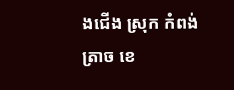ងជើង ស្រុក កំពង់ត្រាច ខេ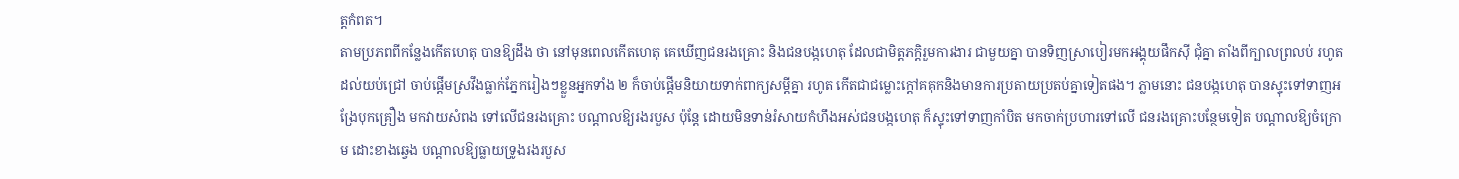ត្តកំពត។
តាមប្រភពពីកន្លែងកើតហេតុ បានឱ្យដឹង ថា នៅមុនពេលកើតហេតុ គេឃើញជនរងគ្រោះ និងជនបង្កហេតុ ដែលជាមិត្តភក្តិរួមការងារ ជាមួយគ្នា បានទិញស្រាបៀរមកអង្គុយផឹកស៊ី ជុំគ្នា តាំងពីក្បាលព្រលប់ រហូតដល់យប់ជ្រៅ ចាប់ផ្តើមស្រវឹងធ្លាក់ភ្នែករៀងៗខ្លួនអ្នកទាំង ២ ក៏ចាប់ផ្តើមនិយាយទាក់ពាក្យសម្តីគ្នា រហូត កើតជាជម្លោះក្តៅគគុកនិងមានការប្រតាយប្រតប់គ្នាទៀតផង។ ភ្លាមនោះ ជនបង្កហេតុ បានស្ទុះទៅទាញអង្រែបុកគ្រឿង មកវាយសំពង ទៅលើជនរងគ្រោះ បណ្តាលឱ្យរងរបួស ប៉ុន្តែ ដោយមិនទាន់រំសាយកំហឹងអស់ជនបង្កហេតុ ក៏ស្ទុះទៅទាញកាំបិត មកចាក់ប្រហារទៅលើ ជនរងគ្រោះបន្ថែមទៀត បណ្តាលឱ្យចំក្រោម ដោះខាងឆ្វេង បណ្តាលឱ្យធ្លាយទ្រូងរងរបួស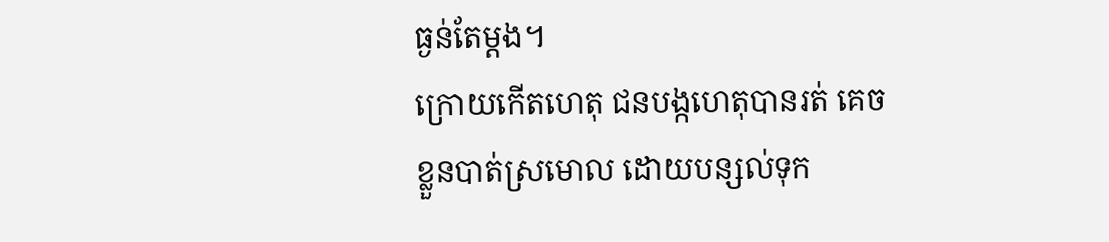ធ្ងន់តែម្តង។
ក្រោយកើតហេតុ ជនបង្កហេតុបានរត់ គេចខ្លួនបាត់ស្រមោល ដោយបន្សល់ទុក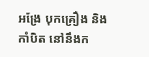អង្រែ បុកគ្រឿង និងកាំបិត នៅនឹងក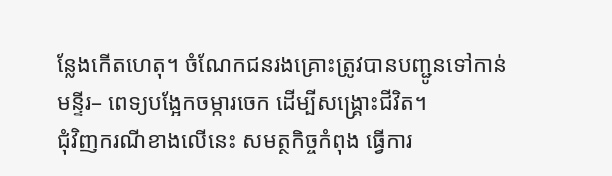ន្លែងកើតហេតុ។ ចំណែកជនរងគ្រោះត្រូវបានបញ្ជូនទៅកាន់មន្ទីរ– ពេទ្យបង្អែកចម្ការចេក ដើម្បីសង្គ្រោះជីវិត។
ជុំវិញករណីខាងលើនេះ សមត្ថកិច្ចកំពុង ធ្វើការ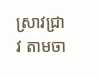ស្រាវជ្រាវ តាមចា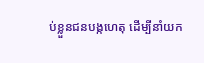ប់ខ្លួនជនបង្កហេតុ ដើម្បីនាំយក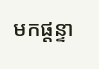មកផ្តន្ទា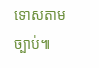ទោសតាមច្បាប់៕